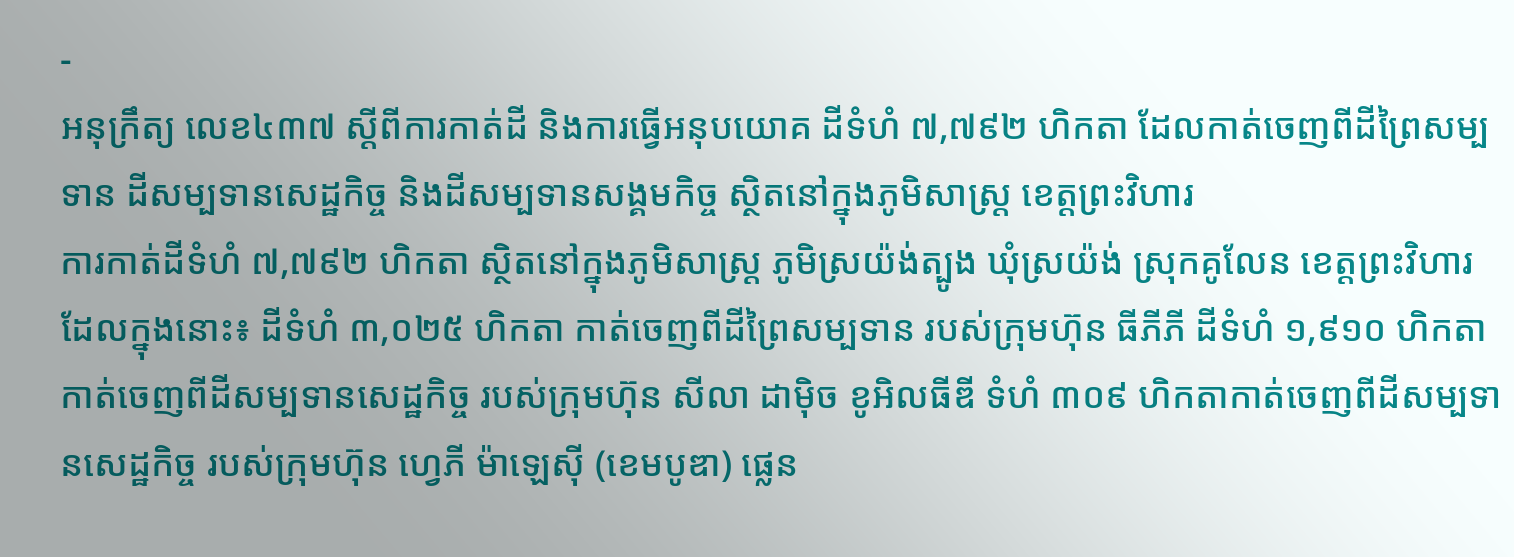-
អនុក្រឹត្យ លេខ៤៣៧ ស្ដីពីការកាត់ដី និងការធ្វើអនុបយោគ ដីទំហំ ៧,៧៩២ ហិកតា ដែលកាត់ចេញពីដីព្រៃសម្បទាន ដីសម្បទានសេដ្ឋកិច្ច និងដីសម្បទានសង្គមកិច្ច ស្ថិតនៅក្នុងភូមិសាស្រ្ត ខេត្តព្រះវិហារ
ការកាត់ដីទំហំ ៧,៧៩២ ហិកតា ស្ថិតនៅក្នុងភូមិសាស្រ្ត ភូមិស្រយ៉ង់ត្បូង ឃុំស្រយ៉ង់ ស្រុកគូលែន ខេត្តព្រះវិហារ ដែលក្នុងនោះ៖ ដីទំហំ ៣,០២៥ ហិកតា កាត់ចេញពីដីព្រៃសម្បទាន របស់ក្រុមហ៊ុន ធីភីភី ដីទំហំ ១,៩១០ ហិកតា កាត់ចេញពីដីសម្បទានសេដ្ឋកិច្ច របស់ក្រុមហ៊ុន សីលា ដាម៉ិច ខូអិលធីឌី ទំហំ ៣០៩ ហិកតាកាត់ចេញពីដីសម្បទានសេដ្ឋកិច្ច របស់ក្រុមហ៊ុន ហ្វេភី ម៉ាឡេស៊ី (ខេមបូឌា) ផ្លេន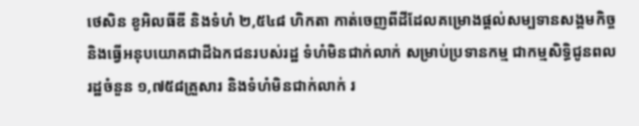ថេសិន ខូអិលធីឌី និងទំហំ ២,៥៤៨ ហិកតា កាត់ចេញពីដីដែលគម្រោងផ្ដល់សម្បទានសង្គមកិច្ច និងធ្វើអនុបយោគជាដីឯកជនរបស់រដ្ឋ ទំហំមិនជាក់លាក់ សម្រាប់ប្រទានកម្ម ជាកម្មសិទ្ធិជូនពលរដ្ឋចំនួន ១,៧៥៨គ្រួសារ និងទំហំមិនជាក់លាក់ រ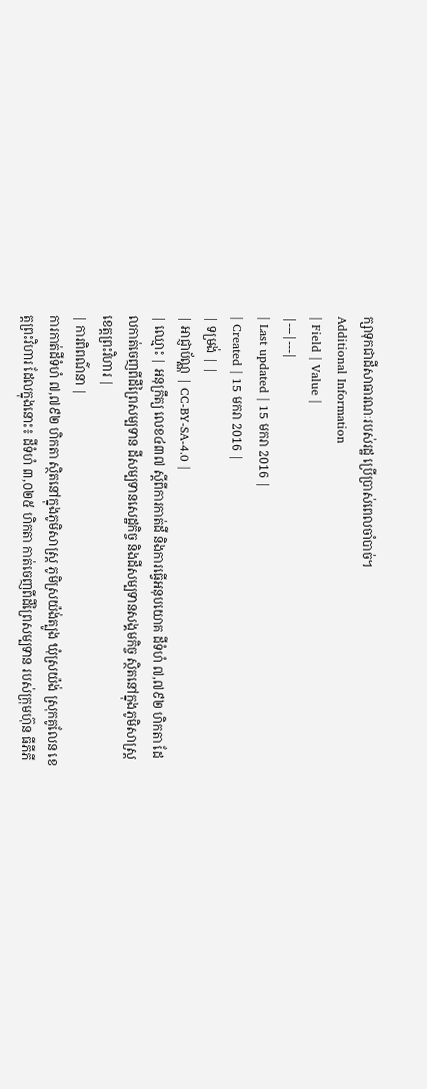ក្សាទុកជាដីសាធារណៈរបស់រដ្ឋ ប្រើប្រាស់ពេលចាំបាច់។
Additional Information
| Field | Value |
|---|---|
| Last updated | 15 មករា 2016 |
| Created | 15 មករា 2016 |
| ទម្រង់ | |
| អាជ្ញាប័ណ្ណ | CC-BY-SA-4.0 |
| ឈ្មោះ | អនុក្រឹត្យ លេខ៤៣៧ ស្ដីពីការកាត់ដី និងការធ្វើអនុបយោគ ដីទំហំ ៧,៧៩២ ហិកតា ដែលកាត់ចេញពីដីព្រៃសម្បទាន ដីសម្បទានសេដ្ឋកិច្ច និងដីសម្បទានសង្គមកិច្ច ស្ថិតនៅក្នុងភូមិសាស្រ្ត ខេត្តព្រះវិហារ |
| ការពិពណ៌នា |
ការកាត់ដីទំហំ ៧,៧៩២ ហិកតា ស្ថិតនៅក្នុងភូមិសាស្រ្ត ភូមិស្រយ៉ង់ត្បូង ឃុំស្រយ៉ង់ ស្រុកគូលែន ខេត្តព្រះវិហារ ដែលក្នុងនោះ៖ ដីទំហំ ៣,០២៥ ហិកតា កាត់ចេញពីដីព្រៃសម្បទាន របស់ក្រុមហ៊ុន ធីភីភី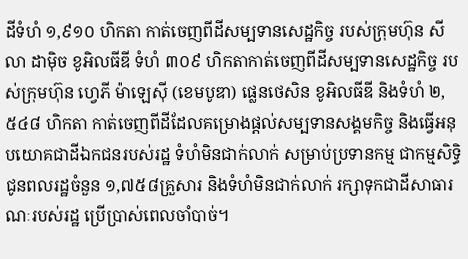ដីទំហំ ១,៩១០ ហិកតា កាត់ចេញពីដីសម្បទានសេដ្ឋកិច្ច របស់ក្រុមហ៊ុន សីលា ដាម៉ិច ខូអិលធីឌី ទំហំ ៣០៩ ហិកតាកាត់ចេញពីដីសម្បទានសេដ្ឋកិច្ច របស់ក្រុមហ៊ុន ហ្វេភី ម៉ាឡេស៊ី (ខេមបូឌា) ផ្លេនថេសិន ខូអិលធីឌី និងទំហំ ២,៥៤៨ ហិកតា កាត់ចេញពីដីដែលគម្រោងផ្ដល់សម្បទានសង្គមកិច្ច និងធ្វើអនុបយោគជាដីឯកជនរបស់រដ្ឋ ទំហំមិនជាក់លាក់ សម្រាប់ប្រទានកម្ម ជាកម្មសិទ្ធិជូនពលរដ្ឋចំនួន ១,៧៥៨គ្រួសារ និងទំហំមិនជាក់លាក់ រក្សាទុកជាដីសាធារណៈរបស់រដ្ឋ ប្រើប្រាស់ពេលចាំបាច់។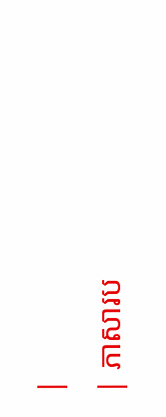|
| ភាសារប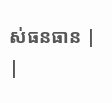ស់ធនធាន |
|